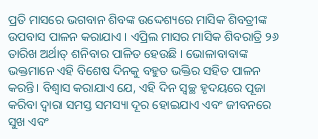ପ୍ରତି ମାସରେ ଭଗବାନ ଶିବଙ୍କ ଉଦ୍ଦେଶ୍ୟରେ ମାସିକ ଶିବତ୍ରୀଙ୍କ ଉପବାସ ପାଳନ କରାଯାଏ । ଏପ୍ରିଲ ମାସର ମାସିକ ଶିବରାତ୍ରି ୨୬ ତାରିଖ ଅର୍ଥାତ୍ ଶନିବାର ପାଳିତ ହେଉଛି । ଭୋଳାବାବାଙ୍କ ଭକ୍ତମାନେ ଏହି ବିଶେଷ ଦିନକୁ ବହୁତ ଭକ୍ତିର ସହିତ ପାଳନ କରନ୍ତି। ବିଶ୍ୱାସ କରାଯାଏ ଯେ, ଏହି ଦିନ ସ୍ୱଚ୍ଛ ହୃଦୟରେ ପୂଜା କରିବା ଦ୍ୱାରା ସମସ୍ତ ସମସ୍ୟା ଦୂର ହୋଇଯାଏ ଏବଂ ଜୀବନରେ ସୁଖ ଏବଂ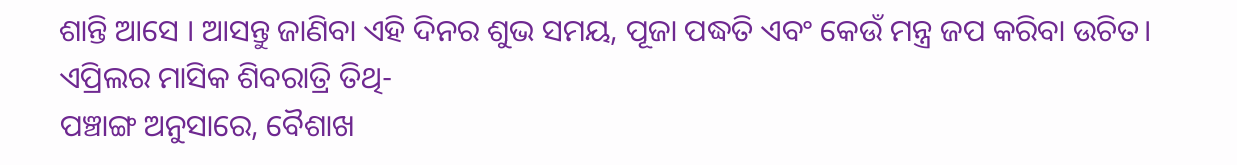ଶାନ୍ତି ଆସେ । ଆସନ୍ତୁ ଜାଣିବା ଏହି ଦିନର ଶୁଭ ସମୟ, ପୂଜା ପଦ୍ଧତି ଏବଂ କେଉଁ ମନ୍ତ୍ର ଜପ କରିବା ଉଚିତ।
ଏପ୍ରିଲର ମାସିକ ଶିବରାତ୍ରି ତିଥି-
ପଞ୍ଚାଙ୍ଗ ଅନୁସାରେ, ବୈଶାଖ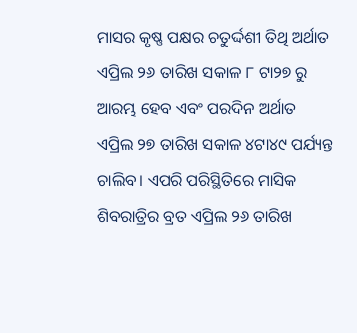ମାସର କୃଷ୍ଣ ପକ୍ଷର ଚତୁର୍ଦ୍ଦଶୀ ତିଥି ଅର୍ଥାତ ଏପ୍ରିଲ ୨୬ ତାରିଖ ସକାଳ ୮ ଟା୨୭ ରୁ ଆରମ୍ଭ ହେବ ଏବଂ ପରଦିନ ଅର୍ଥାତ ଏପ୍ରିଲ ୨୭ ତାରିଖ ସକାଳ ୪ଟା୪୯ ପର୍ଯ୍ୟନ୍ତ ଚାଲିବ। ଏପରି ପରିସ୍ଥିତିରେ ମାସିକ ଶିବରାତ୍ରିର ବ୍ରତ ଏପ୍ରିଲ ୨୬ ତାରିଖ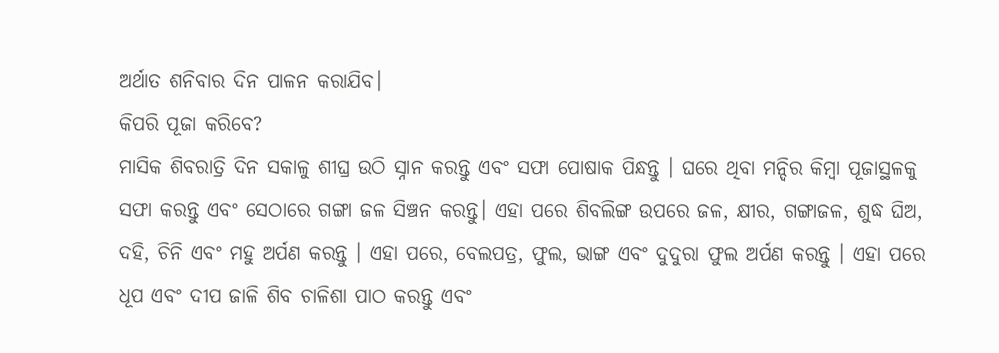ଅର୍ଥାତ ଶନିବାର ଦିନ ପାଳନ କରାଯିବ।
କିପରି ପୂଜା କରିବେ?
ମାସିକ ଶିବରାତ୍ରି ଦିନ ସକାଳୁ ଶୀଘ୍ର ଉଠି ସ୍ନାନ କରନ୍ତୁ ଏବଂ ସଫା ପୋଷାକ ପିନ୍ଧନ୍ତୁ । ଘରେ ଥିବା ମନ୍ଦିର କିମ୍ବା ପୂଜାସ୍ଥଳକୁ ସଫା କରନ୍ତୁ ଏବଂ ସେଠାରେ ଗଙ୍ଗା ଜଳ ସିଞ୍ଚନ କରନ୍ତୁ। ଏହା ପରେ ଶିବଲିଙ୍ଗ ଉପରେ ଜଳ, କ୍ଷୀର, ଗଙ୍ଗାଜଳ, ଶୁଦ୍ଧ ଘିଅ, ଦହି, ଚିନି ଏବଂ ମହୁ ଅର୍ପଣ କରନ୍ତୁ । ଏହା ପରେ, ବେଲପତ୍ର, ଫୁଲ, ଭାଙ୍ଗ ଏବଂ ଦୁଦୁରା ଫୁଲ ଅର୍ପଣ କରନ୍ତୁ । ଏହା ପରେ ଧୂପ ଏବଂ ଦୀପ ଜାଳି ଶିବ ଚାଳିଶା ପାଠ କରନ୍ତୁ ଏବଂ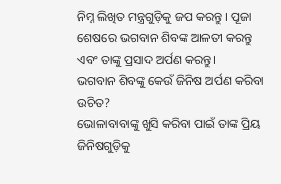ନିମ୍ନ ଲିଖିତ ମନ୍ତ୍ରଗୁଡ଼ିକୁ ଜପ କରନ୍ତୁ । ପୂଜା ଶେଷରେ ଭଗବାନ ଶିବଙ୍କ ଆଳତୀ କରନ୍ତୁ ଏବଂ ତାଙ୍କୁ ପ୍ରସାଦ ଅର୍ପଣ କରନ୍ତୁ।
ଭଗବାନ ଶିବଙ୍କୁ କେଉଁ ଜିନିଷ ଅର୍ପଣ କରିବା ଉଚିତ?
ଭୋଳାବାବାଙ୍କୁ ଖୁସି କରିବା ପାଇଁ ତାଙ୍କ ପ୍ରିୟ ଜିନିଷଗୁଡ଼ିକୁ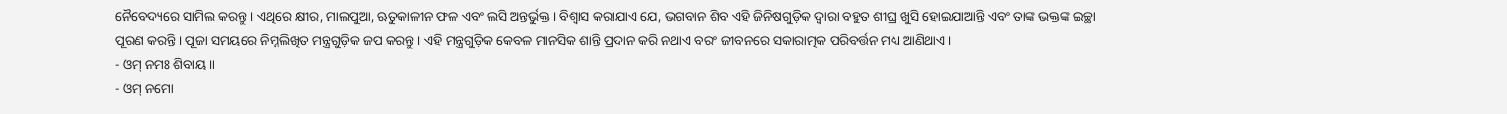ନୈବେଦ୍ୟରେ ସାମିଲ କରନ୍ତୁ । ଏଥିରେ କ୍ଷୀର, ମାଲପୁଆ, ଋତୁକାଳୀନ ଫଳ ଏବଂ ଲସି ଅନ୍ତର୍ଭୁକ୍ତ। ବିଶ୍ୱାସ କରାଯାଏ ଯେ, ଭଗବାନ ଶିବ ଏହି ଜିନିଷଗୁଡ଼ିକ ଦ୍ୱାରା ବହୁତ ଶୀଘ୍ର ଖୁସି ହୋଇଯାଆନ୍ତି ଏବଂ ତାଙ୍କ ଭକ୍ତଙ୍କ ଇଚ୍ଛା ପୂରଣ କରନ୍ତି । ପୂଜା ସମୟରେ ନିମ୍ନଲିଖିତ ମନ୍ତ୍ରଗୁଡ଼ିକ ଜପ କରନ୍ତୁ । ଏହି ମନ୍ତ୍ରଗୁଡ଼ିକ କେବଳ ମାନସିକ ଶାନ୍ତି ପ୍ରଦାନ କରି ନଥାଏ ବରଂ ଜୀବନରେ ସକାରାତ୍ମକ ପରିବର୍ତ୍ତନ ମଧ୍ୟ ଆଣିଥାଏ।
- ଓମ୍ ନମଃ ଶିବାୟ ॥
- ଓମ୍ ନମୋ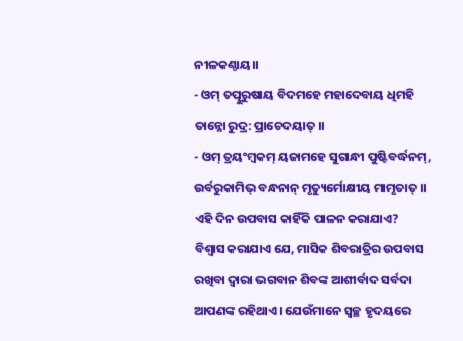ନୀଳକଣ୍ଠାୟ।।
- ଓମ୍ ତତ୍ପୁରୁଷାୟ ବିଦମହେ ମହାଦେବାୟ ଧିମହି ତାନ୍ନୋ ରୁଦ୍ର: ପ୍ରାଚେଦୟାତ୍ ।।
- ଓମ୍ ତ୍ରୟଂମ୍ବକମ୍ ୟଜାମହେ ସୁଗାନ୍ଧୀ ପୁଷ୍ଟିବର୍ଦ୍ଧନମ୍, ଉର୍ବରୁକାମିଭ୍ ବନ୍ଧନାନ୍ ମୃତ୍ୟୁର୍ମୋକ୍ଷୀୟ ମାମୃତାତ୍ ।।
ଏହି ଦିନ ଉପବାସ କାହିଁକି ପାଳନ କରାଯାଏ?
ବିଶ୍ୱାସ କରାଯାଏ ଯେ, ମାସିକ ଶିବରାତ୍ରିର ଉପବାସ ରଖିବା ଦ୍ୱାରା ଭଗବାନ ଶିବଙ୍କ ଆଶୀର୍ବାଦ ସର୍ବଦା ଆପଣଙ୍କ ରହିଥାଏ। ଯେଉଁମାନେ ସ୍ୱଚ୍ଛ ହୃଦୟରେ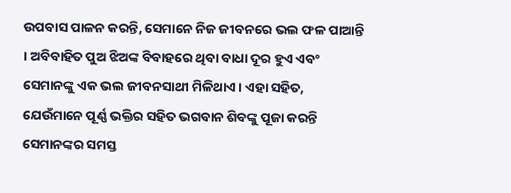ଉପବାସ ପାଳନ କରନ୍ତି, ସେମାନେ ନିଜ ଜୀବନରେ ଭଲ ଫଳ ପାଆନ୍ତି । ଅବିବାହିତ ପୁଅ ଝିଅଙ୍କ ବିବାହରେ ଥିବା ବାଧା ଦୂର ହୁଏ ଏବଂ ସେମାନଙ୍କୁ ଏକ ଭଲ ଜୀବନସାଥୀ ମିଳିଥାଏ। ଏହା ସହିତ, ଯେଉଁମାନେ ପୂର୍ଣ୍ଣ ଭକ୍ତିର ସହିତ ଭଗବାନ ଶିବଙ୍କୁ ପୂଜା କରନ୍ତି ସେମାନଙ୍କର ସମସ୍ତ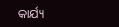କାର୍ଯ୍ୟ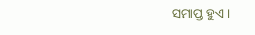ସମାପ୍ତ ହୁଏ।